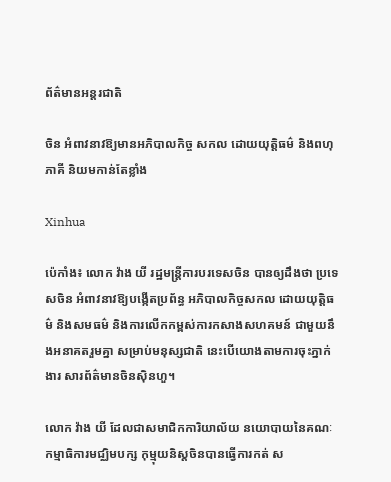ព័ត៌មានអន្តរជាតិ

ចិន អំពាវនាវឱ្យមានអភិបាលកិច្ច សកល ដោយយុត្តិធម៌ និងពហុភាគី និយមកាន់តែខ្លាំង

Xinhua

ប៉េកាំង៖ លោក វ៉ាង យី រដ្ឋមន្ត្រីការបរទេសចិន បានឲ្យដឹងថា ប្រទេសចិន អំពាវនាវឱ្យបង្កើតប្រព័ន្ធ អភិបាលកិច្ចសកល ដោយយុត្តិធម៌ និងសមធម៌ និងការលើកកម្ពស់ការកសាងសហគមន៍ ជាមួយនឹងអនាគតរួមគ្នា សម្រាប់មនុស្សជាតិ នេះបើយោងតាមការចុះភ្នាក់ងារ សារព័ត៌មានចិនស៊ិនហួ។

លោក វ៉ាង យី ដែលជាសមាជិកការិយាល័យ នយោបាយនៃគណៈកម្មាធិការមជ្ឈិមបក្ស កុម្មុយនិស្តចិនបានធ្វើការកត់ ស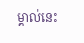ម្គាល់នេះ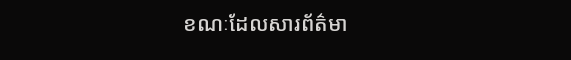ខណៈដែលសារព័ត៌មា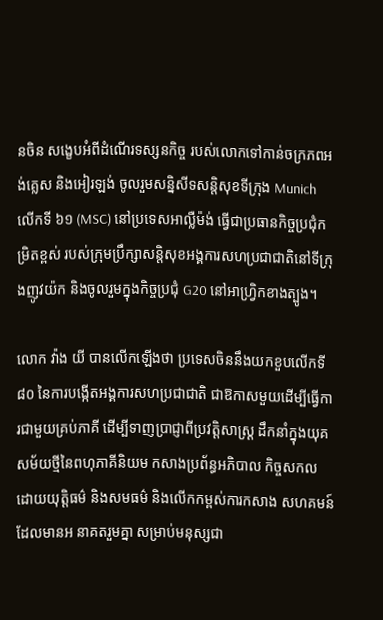នចិន សង្ខេបអំពីដំណើរទស្សនកិច្ច របស់លោកទៅកាន់ចក្រភពអង់គ្លេស និងអៀរឡង់ ចូលរួមសន្និសីទសន្តិសុខទីក្រុង Munich លើកទី ៦១ (MSC) នៅប្រទេសអាល្លឺម៉ង់ ធ្វើជាប្រធានកិច្ចប្រជុំកម្រិតខ្ពស់ របស់ក្រុមប្រឹក្សាសន្តិសុខអង្គការសហប្រជាជាតិនៅទីក្រុងញូវយ៉ក និងចូលរួមក្នុងកិច្ចប្រជុំ G20 នៅអាហ្វ្រិកខាងត្បូង។

លោក វ៉ាង យី បានលើកឡើងថា ប្រទេសចិននឹងយកខួបលើកទី ៨០ នៃការបង្កើតអង្គការសហប្រជាជាតិ ជាឱកាសមួយដើម្បីធ្វើការជាមួយគ្រប់ភាគី ដើម្បីទាញប្រាជ្ញាពីប្រវត្តិសាស្ត្រ ដឹកនាំក្នុងយុគសម័យថ្មីនៃពហុភាគីនិយម កសាងប្រព័ន្ធអភិបាល កិច្ចសកល ដោយយុត្តិធម៌ និងសមធម៌ និងលើកកម្ពស់ការកសាង សហគមន៍ដែលមានអ នាគតរួមគ្នា សម្រាប់មនុស្សជា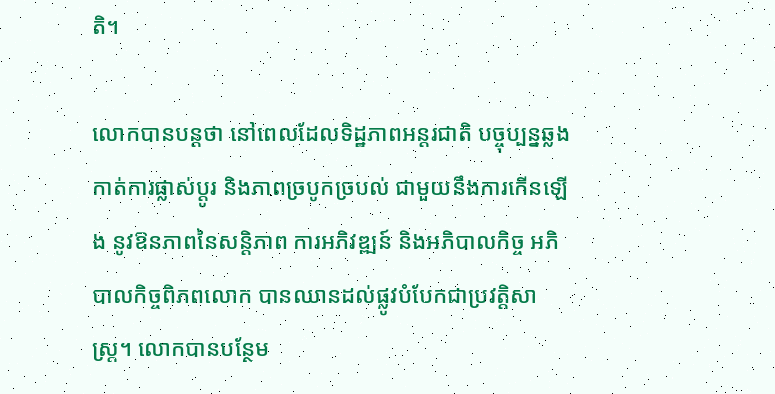តិ។

លោកបានបន្ដថា នៅពេលដែលទិដ្ឋភាពអន្តរជាតិ បច្ចុប្បន្នឆ្លងកាត់ការផ្លាស់ប្តូរ និងភាពច្របូកច្របល់ ជាមួយនឹងការកើនឡើង នូវឱនភាពនៃសន្តិភាព ការអភិវឌ្ឍន៍ និងអភិបាលកិច្ច អភិបាលកិច្ចពិភពលោក បានឈានដល់ផ្លូវបំបែកជាប្រវត្តិសាស្ត្រ។ លោកបានបន្ថែម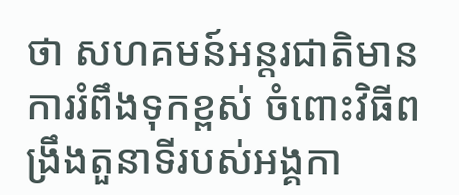ថា សហគមន៍អន្តរជាតិមានការរំពឹងទុកខ្ពស់ ចំពោះវិធីពង្រឹងតួនាទីរបស់អង្គកា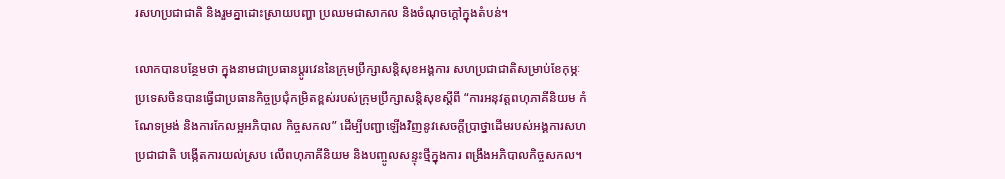រសហប្រជាជាតិ និងរួមគ្នាដោះស្រាយបញ្ហា ប្រឈមជាសាកល និងចំណុចក្តៅក្នុងតំបន់។

លោកបានបន្ថែមថា ក្នុងនាមជាប្រធានប្តូរវេននៃក្រុមប្រឹក្សាសន្តិសុខអង្គការ សហប្រជាជាតិសម្រាប់ខែកុម្ភៈ ប្រទេសចិនបានធ្វើជាប្រធានកិច្ចប្រជុំកម្រិតខ្ពស់របស់ក្រុមប្រឹក្សាសន្តិសុខស្តីពី “ការអនុវត្តពហុភាគីនិយម កំណែទម្រង់ និងការកែលម្អអភិបាល កិច្ចសកល” ដើម្បីបញ្ជាឡើងវិញនូវសេចក្តីប្រាថ្នាដើមរបស់អង្គការសហប្រជាជាតិ បង្កើតការយល់ស្រប លើពហុភាគីនិយម និងបញ្ចូលសន្ទុះថ្មីក្នុងការ ពង្រឹងអភិបាលកិច្ចសកល។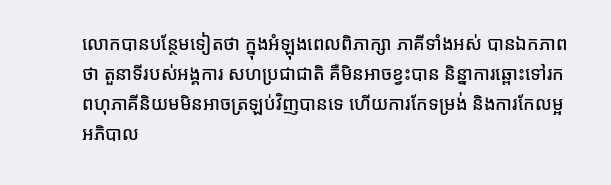លោកបានបន្ថែមទៀតថា ក្នុងអំឡុងពេលពិភាក្សា ភាគីទាំងអស់ បានឯកភាពថា តួនាទីរបស់អង្គការ សហប្រជាជាតិ គឺមិនអាចខ្វះបាន និន្នាការឆ្ពោះទៅរកពហុភាគីនិយមមិនអាចត្រឡប់វិញបានទេ ហើយការកែទម្រង់ និងការកែលម្អអភិបាល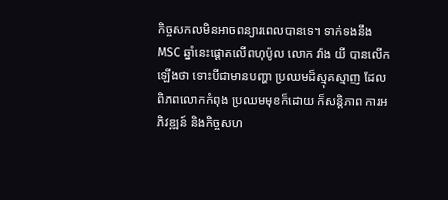កិច្ចសកលមិនអាចពន្យារពេលបានទេ។ ទាក់ទងនឹង MSC ឆ្នាំនេះផ្តោតលើពហុប៉ូល លោក វ៉ាង យី បានលើកឡើងថា ទោះបីជាមានបញ្ហា ប្រឈមដ៏ស្មុគស្មាញ ដែលពិភពលោកកំពុង ប្រឈមមុខក៏ដោយ ក៏សន្តិភាព ការអភិវឌ្ឍន៍ និងកិច្ចសហ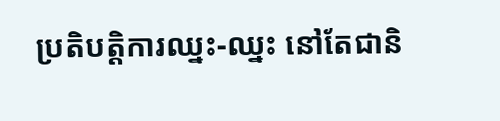ប្រតិបត្តិការឈ្នះ-ឈ្នះ នៅតែជានិ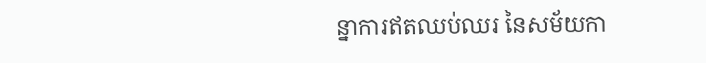ន្នាការឥតឈប់ឈរ នៃសម័យកា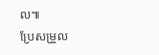ល៕
ប្រែសម្រួល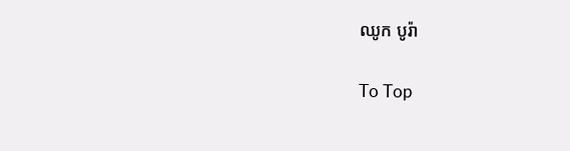ឈូក បូរ៉ា

To Top